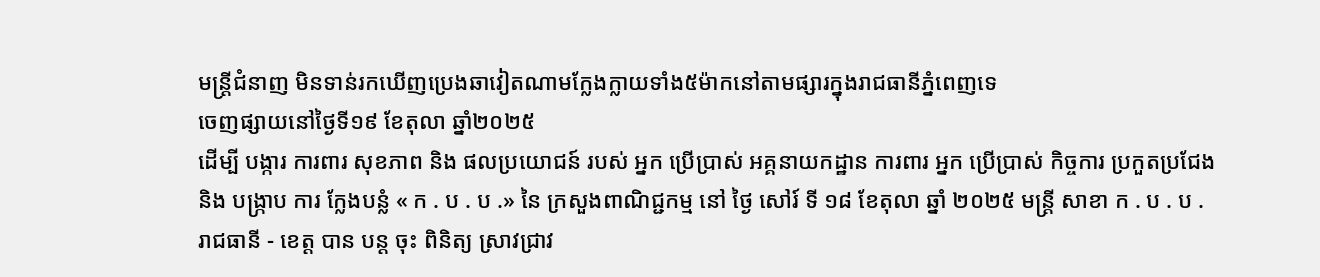មន្រ្តីជំនាញ មិនទាន់រកឃើញប្រេងឆាវៀតណាមក្លែងក្លាយទាំង៥ម៉ាកនៅតាមផ្សារក្នុងរាជធានីភ្នំពេញទេ
ចេញផ្សាយនៅថ្ងៃទី១៩ ខែតុលា ឆ្នាំ២០២៥
ដើម្បី បង្ការ ការពារ សុខភាព និង ផលប្រយោជន៍ របស់ អ្នក ប្រើប្រាស់ អគ្គនាយកដ្ឋាន ការពារ អ្នក ប្រើប្រាស់ កិច្ចការ ប្រកួតប្រជែង និង បង្ក្រាប ការ ក្លែងបន្លំ « ក . ប . ប .» នៃ ក្រសួងពាណិជ្ជកម្ម នៅ ថ្ងៃ សៅរ៍ ទី ១៨ ខែតុលា ឆ្នាំ ២០២៥ មន្ត្រី សាខា ក . ប . ប . រាជធានី - ខេត្ត បាន បន្ត ចុះ ពិនិត្យ ស្រាវជ្រាវ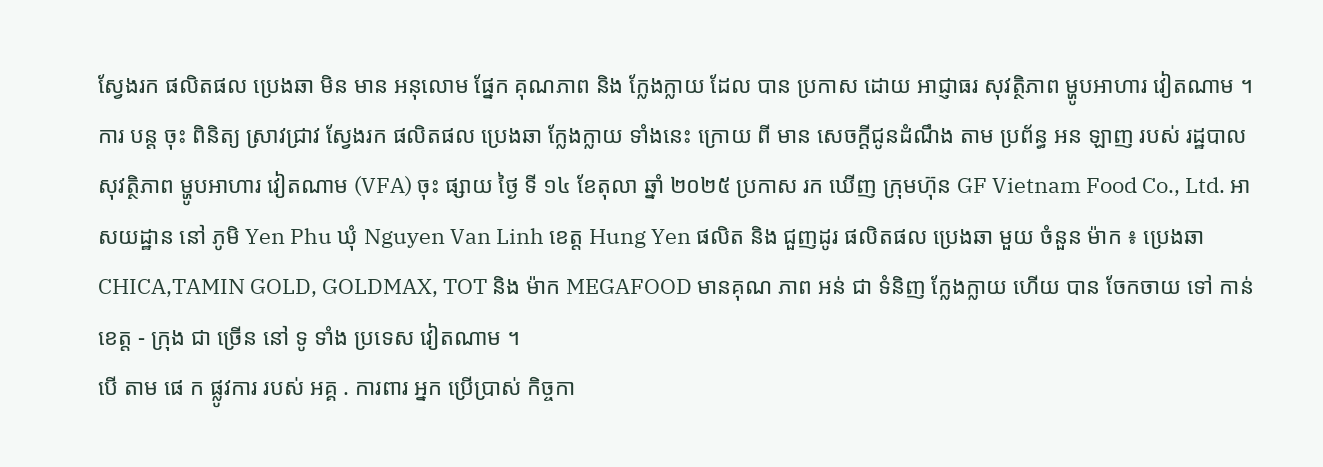ស្វែងរក ផលិតផល ប្រេងឆា មិន មាន អនុលោម ផ្នែក គុណភាព និង ក្លែងក្លាយ ដែល បាន ប្រកាស ដោយ អាជ្ញាធរ សុវត្ថិភាព ម្ហូបអាហារ វៀតណាម ។
ការ បន្ត ចុះ ពិនិត្យ ស្រាវជ្រាវ ស្វែងរក ផលិតផល ប្រេងឆា ក្លែងក្លាយ ទាំងនេះ ក្រោយ ពី មាន សេចក្តីជូនដំណឹង តាម ប្រព័ន្ធ អន ឡាញ របស់ រដ្ឋបាល សុវត្ថិភាព ម្ហូបអាហារ វៀតណាម (VFA) ចុះ ផ្សាយ ថ្ងៃ ទី ១៤ ខែតុលា ឆ្នាំ ២០២៥ ប្រកាស រក ឃើញ ក្រុមហ៊ុន GF Vietnam Food Co., Ltd. អាសយដ្ឋាន នៅ ភូមិ Yen Phu ឃុំ Nguyen Van Linh ខេត្ត Hung Yen ផលិត និង ជួញដូរ ផលិតផល ប្រេងឆា មួយ ចំនួន ម៉ាក ៖ ប្រេងឆា CHICA,TAMIN GOLD, GOLDMAX, TOT និង ម៉ាក MEGAFOOD មានគុណ ភាព អន់ ជា ទំនិញ ក្លែងក្លាយ ហើយ បាន ចែកចាយ ទៅ កាន់ ខេត្ត - ក្រុង ជា ច្រើន នៅ ទូ ទាំង ប្រទេស វៀតណាម ។
បើ តាម ផេ ក ផ្លូវការ របស់ អគ្គ . ការពារ អ្នក ប្រើប្រាស់ កិច្ចកា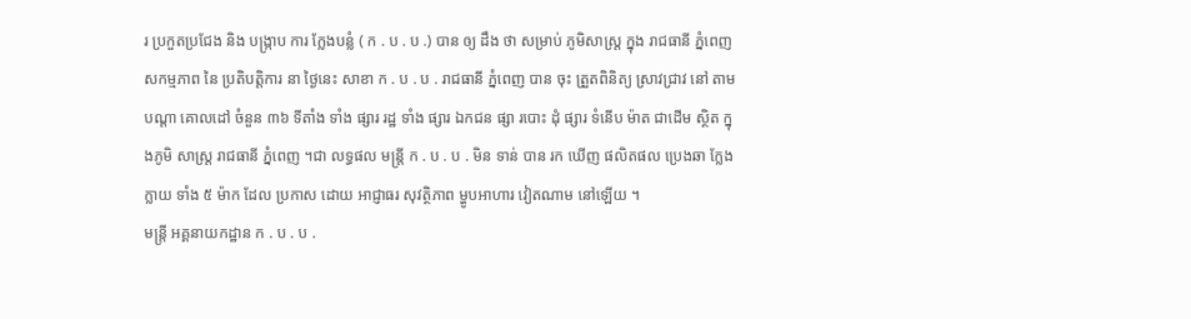រ ប្រកួតប្រជែង និង បង្ក្រាប ការ ក្លែងបន្លំ ( ក . ប . ប .) បាន ឲ្យ ដឹង ថា សម្រាប់ ភូមិសាស្ត្រ ក្នុង រាជធានី ភ្នំពេញ សកម្មភាព នៃ ប្រតិបត្តិការ នា ថ្ងៃនេះ សាខា ក . ប . ប . រាជធានី ភ្នំពេញ បាន ចុះ ត្រួតពិនិត្យ ស្រាវជ្រាវ នៅ តាម បណ្តា គោលដៅ ចំនួន ៣៦ ទីតាំង ទាំង ផ្សារ រដ្ឋ ទាំង ផ្សារ ឯកជន ផ្សា របោះ ដុំ ផ្សារ ទំនើប ម៉ាត ជាដើម ស្ថិត ក្នុងភូមិ សាស្ត្រ រាជធានី ភ្នំពេញ ។ជា លទ្ធផល មន្ត្រី ក . ប . ប . មិន ទាន់ បាន រក ឃើញ ផលិតផល ប្រេងឆា ក្លែងក្លាយ ទាំង ៥ ម៉ាក ដែល ប្រកាស ដោយ អាជ្ញាធរ សុវត្ថិភាព ម្ហូបអាហារ វៀតណាម នៅឡើយ ។
មន្ត្រី អគ្គនាយកដ្ឋាន ក . ប . ប .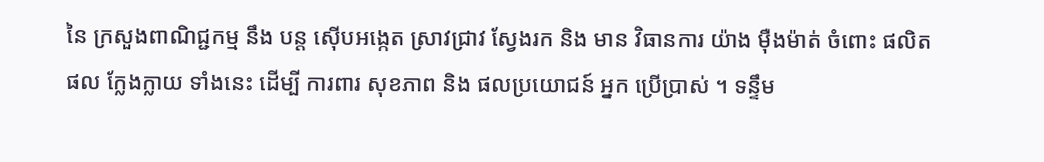នៃ ក្រសួងពាណិជ្ជកម្ម នឹង បន្ត ស៊ើបអង្កេត ស្រាវជ្រាវ ស្វែងរក និង មាន វិធានការ យ៉ាង ម៉ឺងម៉ាត់ ចំពោះ ផលិតផល ក្លែងក្លាយ ទាំងនេះ ដើម្បី ការពារ សុខភាព និង ផលប្រយោជន៍ អ្នក ប្រើប្រាស់ ។ ទន្ទឹម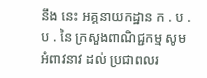នឹង នេះ អគ្គនាយកដ្ឋាន ក . ប . ប . នៃ ក្រសួងពាណិជ្ជកម្ម សូម អំពាវនាវ ដល់ ប្រជាពលរ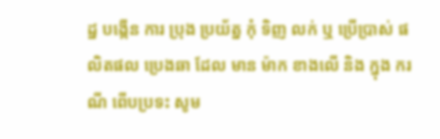ដ្ឋ បង្កើន ការ ប្រុង ប្រយ័ត្ន កុំ ទិញ លក់ ឬ ប្រើប្រាស់ ផលិតផល ប្រេងឆា ដែល មាន ម៉ាក ខាងលើ និង ក្នុង ករណី ពើបប្រទះ សូម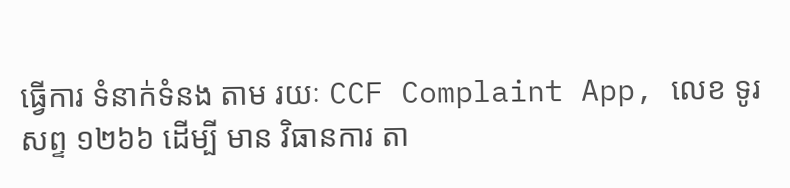ធ្វើការ ទំនាក់ទំនង តាម រយៈ CCF Complaint App, លេខ ទូរ សព្ទ ១២៦៦ ដើម្បី មាន វិធានការ តា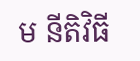ម នីតិវិធី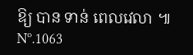ឱ្យ បាន ទាន់ ពេលវេលា ៕
Nº.1063